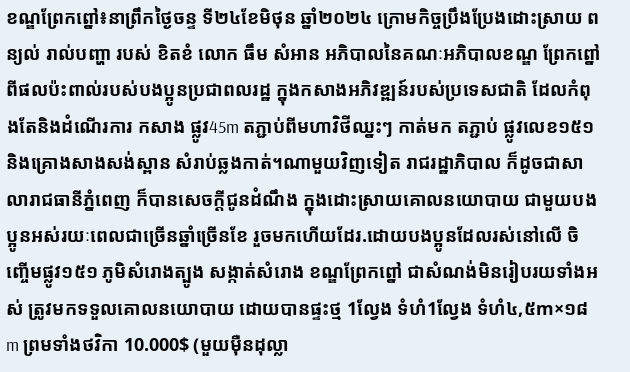ខណ្ឌព្រែកព្នៅ៖នាព្រឹកថ្ងៃចន្ទ ទី២៤ខែមិថុន ឆ្នាំ២០២៤ ក្រោមកិច្ចប្រឹងប្រែងដោះស្រាយ ពន្យល់ រាល់បញ្ហា របស់ ខិតខំ លោក ធឹម សំអាន អភិបាលនៃគណៈអភិបាលខណ្ឌ ព្រែកព្នៅ ពីផលប៉ះពាល់របស់បងប្អូនប្រជាពលរដ្ឋ ក្នុងកសាងអភិវឌ្ឍន៍របស់ប្រទេសជាតិ ដែលកំពុងតែនិងដំណើរការ កសាង ផ្លូវ45m តភ្ជាប់ពីមហាវិថីឈ្នះៗ កាត់មក តភ្ជាប់ ផ្លូវលេខ១៥១ និងគ្រោងសាងសង់ស្ពាន សំរាប់ឆ្លងកាត់។ណាមួយវិញទៀត រាជរដ្ឋាភិបាល ក៏ដូចជាសាលារាជធានីភ្នំពេញ ក៏បានសេចក្តីជូនដំណឹង ក្នុងដោះស្រាយគោលនយោបាយ ជាមួយបងប្អូនអស់រយៈពេលជាច្រើនឆ្នាំច្រើនខែ រួចមកហើយដែរ.ដោយបងប្អូនដែលរស់នៅលើ ចិញ្ចើមផ្លូវ១៥១ ភូមិសំរោងត្បូង សង្កាត់សំរោង ខណ្ឌព្រែកព្នៅ ជាសំណង់មិនរៀបរយទាំងអស់ ត្រូវមកទទួលគោលនយោបាយ ដោយបានផ្ទះថ្ម 1ល្វែង ទំហំ1ល្វែង ទំហំ៤,៥m×១៨m ព្រមទាំងថវិកា 10.000$ (មួយម៉ឺនដុល្លា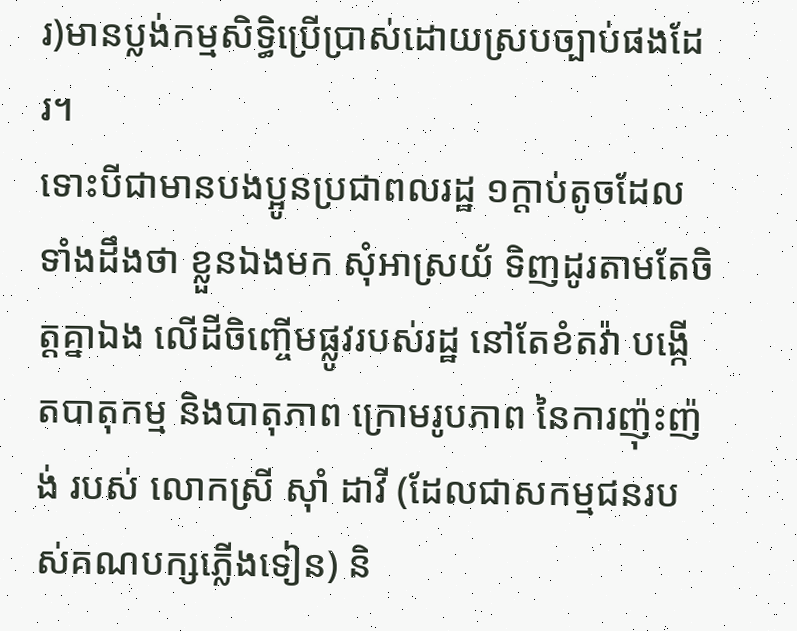រ)មានប្លង់កម្មសិទ្ធិប្រើប្រាស់ដោយស្របច្បាប់ផងដែរ។
ទោះបីជាមានបងប្អូនប្រជាពលរដ្ឋ ១ក្តាប់តូចដែលទាំងដឹងថា ខ្លួនឯងមក សុំអាស្រយ័ ទិញដូរតាមតែចិត្តគ្នាឯង លើដីចិញ្ចើមផ្លូវរបស់រដ្ឋ នៅតែខំតវ៉ា បង្កើតបាតុកម្ម និងបាតុភាព ក្រោមរូបភាព នៃការញ៉ុះញ៉ង់ របស់ លោកស្រី ស៊ាំ ដាវី (ដែលជាសកម្មជនរបស់គណបក្សភ្លើងទៀន) និ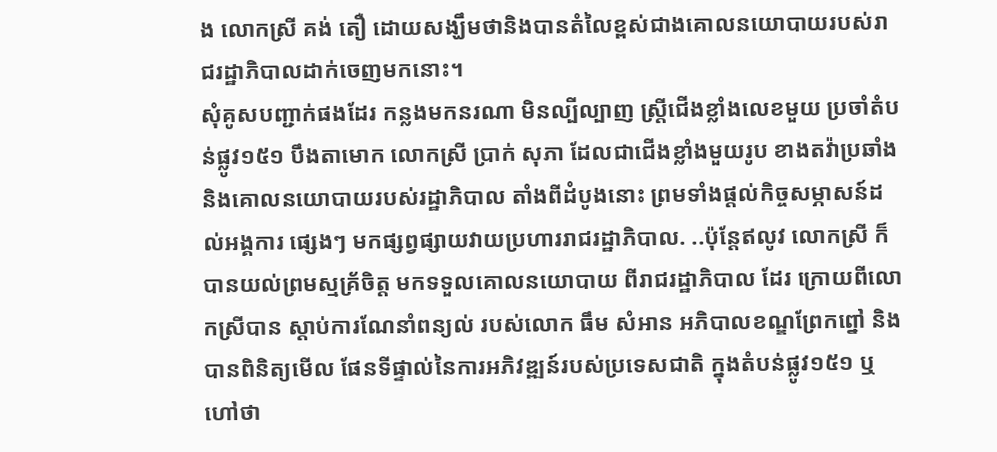ង លោកស្រី គង់ តឿ ដោយសង្ឃឹមថានិងបានតំលៃខ្ពស់ជាងគោលនយោបាយរបស់រាជរដ្ឋាភិបាលដាក់ចេញមកនោះ។
សុំគូសបញ្ជាក់ផងដែរ កន្លងមកនរណា មិនល្បីល្បាញ ស្ត្រីជើងខ្លាំងលេខមួយ ប្រចាំតំបន់ផ្លូវ១៥១ បឹងតាមោក លោកស្រី ប្រាក់ សុភា ដែលជាជើងខ្លាំងមួយរូប ខាងតវ៉ាប្រឆាំងនិងគោលនយោបាយរបស់រដ្ឋាភិបាល តាំងពីដំបូងនោះ ព្រមទាំងផ្តល់កិច្ចសម្ភាសន៍ដល់អង្គការ ផ្សេងៗ មកផ្សព្វផ្សាយវាយប្រហាររាជរដ្ឋាភិបាល. ..ប៉ុន្តែឥលូវ លោកស្រី ក៏បានយល់ព្រមស្មគ្រ័ចិត្ត មកទទួលគោលនយោបាយ ពីរាជរដ្ឋាភិបាល ដែរ ក្រោយពីលោកស្រីបាន ស្តាប់ការណែនាំពន្យល់ របស់លោក ធឹម សំអាន អភិបាលខណ្ឌព្រែកព្នៅ និងបានពិនិត្យមើល ផែនទីផ្ទាល់នៃការអភិវឌ្ឍន៍របស់ប្រទេសជាតិ ក្នុងតំបន់ផ្លូវ១៥១ ឬហៅថា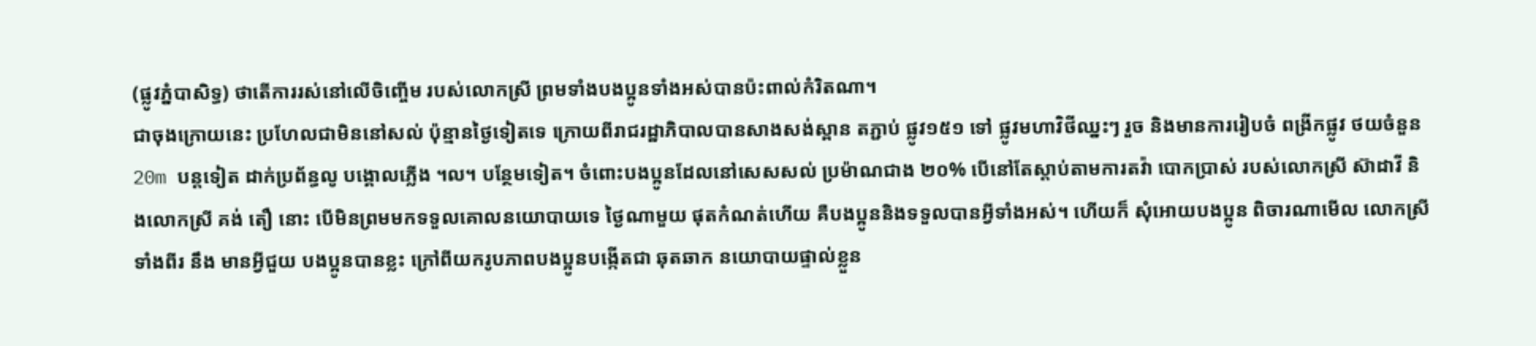(ផ្លូវភ្នំបាសិទ្ធ) ថាតើការរស់នៅលើចិញ្ចើម របស់លោកស្រី ព្រមទាំងបងប្អូនទាំងអស់បានប៉ះពាល់កំរិតណា។
ជាចុងក្រោយនេះ ប្រហែលជាមិននៅសល់ ប៉ុន្មានថ្ងៃទៀតទេ ក្រោយពីរាជរដ្ឋាភិបាលបានសាងសង់ស្ពាន តភ្ជាប់ ផ្លូវ១៥១ ទៅ ផ្លូវមហាវិថីឈ្នះៗ រួច និងមានការរៀបចំ ពង្រីកផ្លូវ ថយចំនួន 20m បន្តទៀត ដាក់ប្រព័ន្ធលូ បង្គោលភ្លើង ។ល។ បន្ថែមទៀត។ ចំពោះបងប្អូនដែលនៅសេសសល់ ប្រម៉ាណជាង ២០% បើនៅតែស្តាប់តាមការតវ៉ា បោកប្រាស់ របស់លោកស្រី ស៊ាដាវី និងលោកស្រី គង់ តឿ នោះ បើមិនព្រមមកទទួលគោលនយោបាយទេ ថ្ងៃណាមួយ ផុតកំណត់ហើយ គឺបងប្អូននិងទទួលបានអ្វីទាំងអស់។ ហើយក៏ សុំអោយបងប្អូន ពិចារណាមើល លោកស្រីទាំងពីរ នឹង មានអ្វីជួយ បងប្អូនបានខ្លះ ក្រៅពីយករូបភាពបងប្អូនបង្កើតជា ឆុតឆាក នយោបាយផ្ទាល់ខ្លួន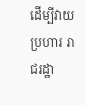ដើម្បីវាយប្រហារ រាជរដ្ឋា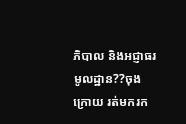ភិបាល និងអជ្ញាធរមូលដ្ឋាន??ចុងក្រោយ រត់មករក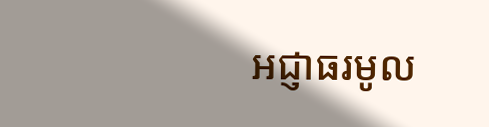អជ្ញាធរមូល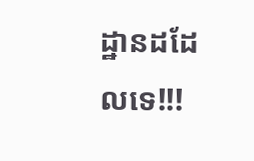ដ្ឋានដដែលទេ!!!